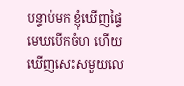បន្ទាប់មក ខ្ញុំឃើញផ្ទៃមេឃបើកចំហ ហើយឃើញសេះសមួយលេ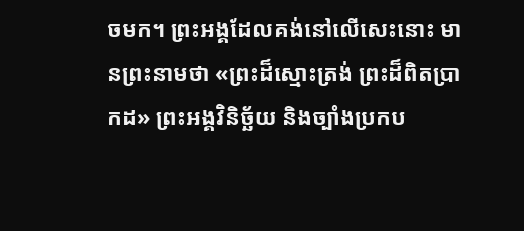ចមក។ ព្រះអង្គដែលគង់នៅលើសេះនោះ មានព្រះនាមថា «ព្រះដ៏ស្មោះត្រង់ ព្រះដ៏ពិតប្រាកដ» ព្រះអង្គវិនិច្ឆ័យ និងច្បាំងប្រកប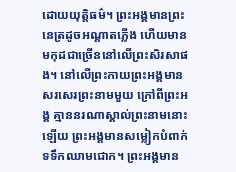ដោយយុត្តិធម៌។ ព្រះអង្គមានព្រះនេត្រដូចអណ្ដាតភ្លើង ហើយមានមកុដជាច្រើននៅលើព្រះសិរសាផង។ នៅលើព្រះកាយព្រះអង្គមានសរសេរព្រះនាមមួយ ក្រៅពីព្រះអង្គ គ្មាននរណាស្គាល់ព្រះនាមនោះឡើយ ព្រះអង្គមានសម្លៀកបំពាក់ទទឹកឈាមជោក។ ព្រះអង្គមាន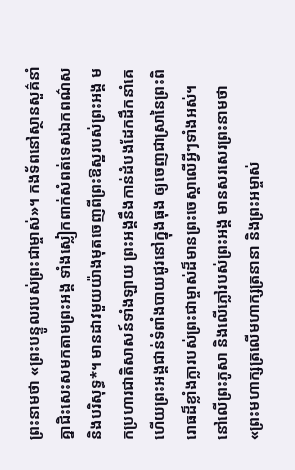ព្រះនាមថា «ព្រះបន្ទូលរបស់ព្រះជាម្ចាស់»។ កងទ័ពនៅស្ថានសួគ៌នាំគ្នាជិះសេះសមកតាមព្រះអង្គ ទាំងស្លៀកពាក់សំពត់ទេសឯកពណ៌ស និងបរិសុទ្ធ*។ មានដាវមួយយ៉ាងមុតចេញពីព្រះឱស្ឋរបស់ព្រះអង្គ មកប្រហារជាតិសាសន៍ទាំងឡាយ ព្រះអង្គនឹងកាន់ដំបងដែកដឹកនាំគេ ហើយព្រះអង្គជាន់ទំពាំងបាយជូរនៅក្នុងធុង ឲ្យចេញជាស្រានៃព្រះពិរោធដ៏ខ្លាំងក្លារបស់ព្រះជាម្ចាស់ដ៏មានព្រះចេស្ដាលើអ្វីៗទាំងអស់។ នៅលើព្រះភូសា និងលើភ្លៅរបស់ព្រះអង្គ មានសរសេរព្រះនាមថា «ព្រះមហាក្សត្រលើមហាក្សត្រនានា និងព្រះអម្ចាស់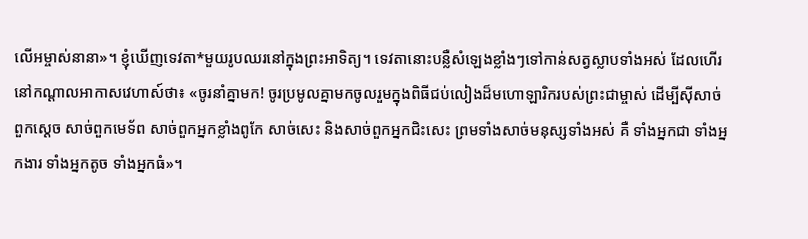លើអម្ចាស់នានា»។ ខ្ញុំឃើញទេវតា*មួយរូបឈរនៅក្នុងព្រះអាទិត្យ។ ទេវតានោះបន្លឺសំឡេងខ្លាំងៗទៅកាន់សត្វស្លាបទាំងអស់ ដែលហើរនៅកណ្ដាលអាកាសវេហាស៍ថា៖ «ចូរនាំគ្នាមក! ចូរប្រមូលគ្នាមកចូលរួមក្នុងពិធីជប់លៀងដ៏មហោឡារិករបស់ព្រះជាម្ចាស់ ដើម្បីស៊ីសាច់ពួកស្ដេច សាច់ពួកមេទ័ព សាច់ពួកអ្នកខ្លាំងពូកែ សាច់សេះ និងសាច់ពួកអ្នកជិះសេះ ព្រមទាំងសាច់មនុស្សទាំងអស់ គឺ ទាំងអ្នកជា ទាំងអ្នកងារ ទាំងអ្នកតូច ទាំងអ្នកធំ»។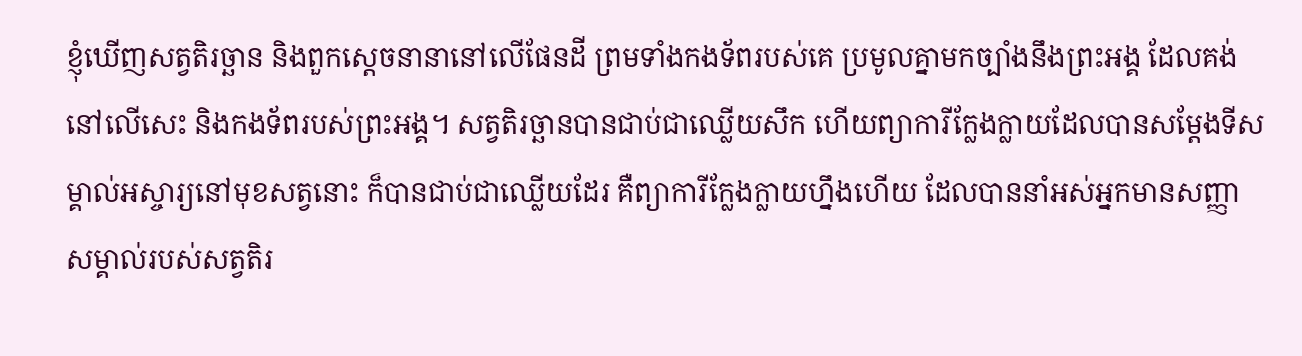ខ្ញុំឃើញសត្វតិរច្ឆាន និងពួកស្ដេចនានានៅលើផែនដី ព្រមទាំងកងទ័ពរបស់គេ ប្រមូលគ្នាមកច្បាំងនឹងព្រះអង្គ ដែលគង់នៅលើសេះ និងកងទ័ពរបស់ព្រះអង្គ។ សត្វតិរច្ឆានបានជាប់ជាឈ្លើយសឹក ហើយព្យាការីក្លែងក្លាយដែលបានសម្តែងទីសម្គាល់អស្ចារ្យនៅមុខសត្វនោះ ក៏បានជាប់ជាឈ្លើយដែរ គឺព្យាការីក្លែងក្លាយហ្នឹងហើយ ដែលបាននាំអស់អ្នកមានសញ្ញាសម្គាល់របស់សត្វតិរ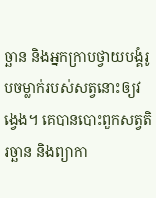ច្ឆាន និងអ្នកក្រាបថ្វាយបង្គំរូបចម្លាក់របស់សត្វនោះឲ្យវង្វេង។ គេបានបោះពួកសត្វតិរច្ឆាន និងព្យាកា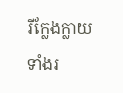រីក្លែងក្លាយទាំងរ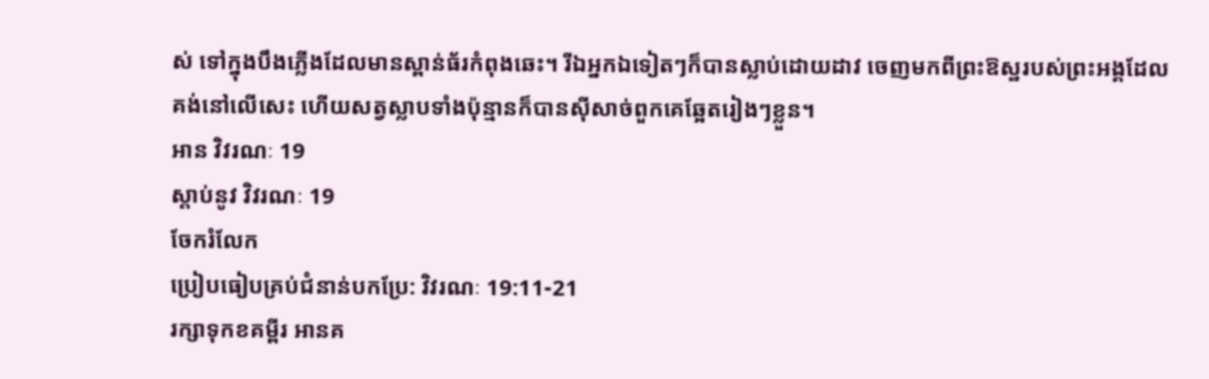ស់ ទៅក្នុងបឹងភ្លើងដែលមានស្ពាន់ធ័រកំពុងឆេះ។ រីឯអ្នកឯទៀតៗក៏បានស្លាប់ដោយដាវ ចេញមកពីព្រះឱស្ឋរបស់ព្រះអង្គដែលគង់នៅលើសេះ ហើយសត្វស្លាបទាំងប៉ុន្មានក៏បានស៊ីសាច់ពួកគេឆ្អែតរៀងៗខ្លួន។
អាន វិវរណៈ 19
ស្ដាប់នូវ វិវរណៈ 19
ចែករំលែក
ប្រៀបធៀបគ្រប់ជំនាន់បកប្រែ: វិវរណៈ 19:11-21
រក្សាទុកខគម្ពីរ អានគ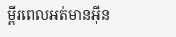ម្ពីរពេលអត់មានអ៊ីន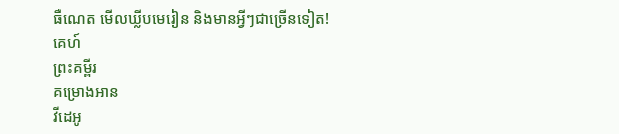ធឺណេត មើលឃ្លីបមេរៀន និងមានអ្វីៗជាច្រើនទៀត!
គេហ៍
ព្រះគម្ពីរ
គម្រោងអាន
វីដេអូ